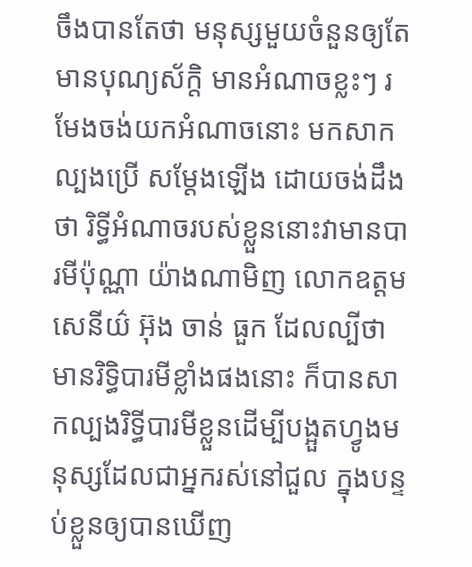ចឹងបានតែថា មនុស្សមួយចំនួនឲ្យតែមានបុណ្យស័ក្តិ មានអំណាចខ្លះៗ រមែងចង់យកអំណាចនោះ មកសាកល្បងប្រើ សម្តែងឡើង ដោយចង់ដឹងថា រិទ្ធីអំណាចរបស់ខ្លួននោះវាមានបារមីប៉ុណ្ណា យ៉ាងណាមិញ លោកឧត្តមសេនីយ៌ អ៊ុង ចាន់ ធួក ដែលល្បីថា មានរិទ្ធិបារមីខ្លាំងផងនោះ ក៏បានសាកល្បងរិទ្ធីបារមីខ្លួនដើម្បីបង្អួតហ្វូងមនុស្សដែលជាអ្នករស់នៅជួល ក្នុងបន្ទប់ខ្លួនឲ្យបានឃើញ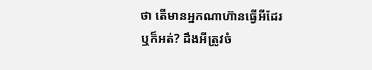ថា តើមានអ្នកណាហ៊ានធ្វើអីដែរឬក៏អត់? ដឹងអីត្រូវចំ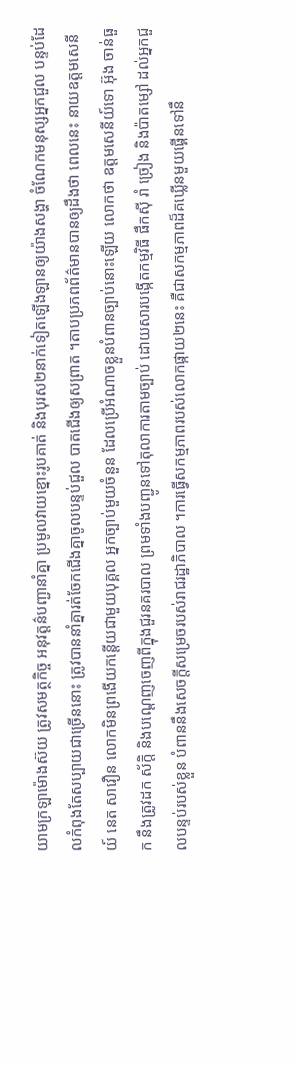យាមក្រឡាម៉ោងស៊យ ត្រូវសមត្ថកិច្ច អនុវត្តន៌បញ្ជានាំគ្នា ប្រមូលវាយខ្នោះរូបគាត់ និងបុរស២នាក់ទៀតឡើងឡានឲ្យយ៉ាងសង្ហា ចំណែកមនុស្សអ្នកជួល បន្ទប់ដែលកំពុងតែសប្បាយជាច្រើននោះ ត្រូវបាននាំគ្នារត់ចែកជើងគ្នាចូលបន្ទប់ជួល បាតជើងឲ្យសព្រាត ។តាបប្រភពព័ត៌មានបានឲ្យដឹងថា ពេលនេះ នាយឧត្តមសេនីយ៍ នេត សាវឿន លោកមិនព្រងើយកន្តើយជាមួយបុគ្គល អ្នកច្បាប់មួយចំនួន ដែលប្រើអំណាចខ្លួនបំពានច្បាប់នោះឡើយ លោកថា ឧត្តមសេនីយ៍ទោ អ៊ុង ចាន់ធួក នឹងត្រូវដក ស័ក្តិ និងបណ្តេញចេញពីក្នុងជួរនគរបាល ព្រមទាំងបញ្ជូនទៅតុលាការតាមច្បាប់ ដោយសារបង្កើតកម្មវិធី ផឹកស៊ី រាំ ច្រៀង និងប៉ាតម្សៅ ដល់អ្នកជួលបន្ទប់របស់ខ្លួន បំពាននឹងសេចក្តីសម្រេចរបស់រាជរដ្ឋាភិបាល ។ការធ្វើសកម្មភាពរបស់លោកផ្កាយ២នេះ គឺជាសកម្មភាពដ៏គឃ្លើនមួយផ្គើនទៅនឹ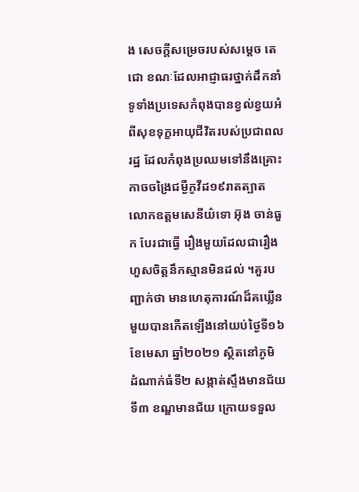ង សេចក្តីសម្រេចរបស់សម្តេច តេជោ ខណៈដែលអាជ្ញាធរថ្នាក់ដឹកនាំទូទាំងប្រទេសកំពុងបានខ្វល់ខ្វយអំពីសុខទុក្ខអាយុជីវិតរបស់ប្រជាពលរដ្ឋ ដែលកំពុងប្រឈមទៅនឹងគ្រោះកាចចង្រៃជម្ងឺកូវីដ១៩រាតត្បាត លោកឧត្តមសេនីយ៌ទោ អ៊ុង ចាន់ធួក បែរជាធ្វើ រឿងមួយដែលជារឿងហួសចិត្តនឹកស្មានមិនដល់ ។គួរបញ្ជាក់ថា មានហេតុការណ៍ដ៏គឃ្លើនមួយបានកើតឡើងនៅយប់ថ្ងៃទី១៦ ខែមេសា ឆ្នាំ២០២១ ស្ថិតនៅភូមិ ដំណាក់ធំទី២ សង្កាត់ស្ទឹងមានជ័យទី៣ ខណ្ឌមានជ័យ ក្រោយទទួល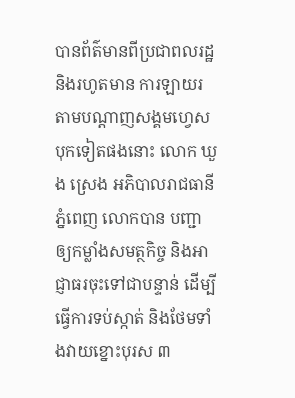បានព័ត៌មានពីប្រជាពលរដ្ឋ និងរហូតមាន ការឡាយរតាមបណ្តាញសង្គមហ្វេសបុកទៀតផងនោះ លោក ឃួង ស្រេង អភិបាលរាជធានីភ្នំពេញ លោកបាន បញ្ជាឲ្យកម្លាំងសមត្ថកិច្ច និងអាជ្ញាធរចុះទៅជាបន្ទាន់ ដើម្បីធ្វើការទប់ស្កាត់ និងថែមទាំងវាយខ្នោះបុរស ៣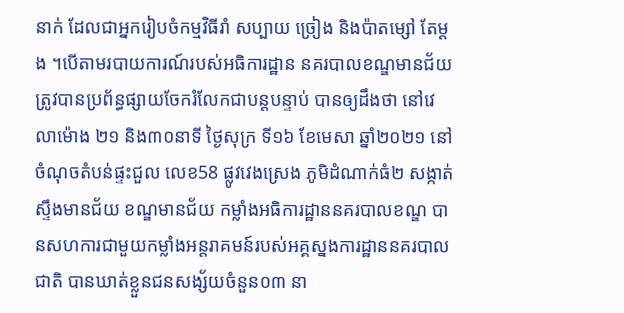នាក់ ដែលជាអ្នករៀបចំកម្មវិធីរាំ សប្បាយ ច្រៀង និងប៉ាតម្សៅ តែម្តង ។បើតាមរបាយការណ៍របស់អធិការដ្ឋាន នគរបាលខណ្ឌមានជ័យ ត្រូវបានប្រព័ន្ធផ្សាយចែករំលែកជាបន្តបន្ទាប់ បានឲ្យដឹងថា នៅវេលាម៉ោង ២១ និង៣០នាទី ថ្ងៃសុក្រ ទី១៦ ខែមេសា ឆ្នាំ២០២១ នៅចំណុចតំបន់ផ្ទះជួល លេខ58 ផ្លូវវេងស្រេង ភូមិដំណាក់ធំ២ សង្កាត់ស្ទឹងមានជ័យ ខណ្ឌមានជ័យ កម្លាំងអធិការដ្ឋាននគរបាលខណ្ឌ បានសហការជាមួយកម្លាំងអន្តរាគមន៍របស់អគ្គស្នងការដ្ឋាននគរបាលជាតិ បានឃាត់ខ្លួនជនសង្ស័យចំនួន០៣ នា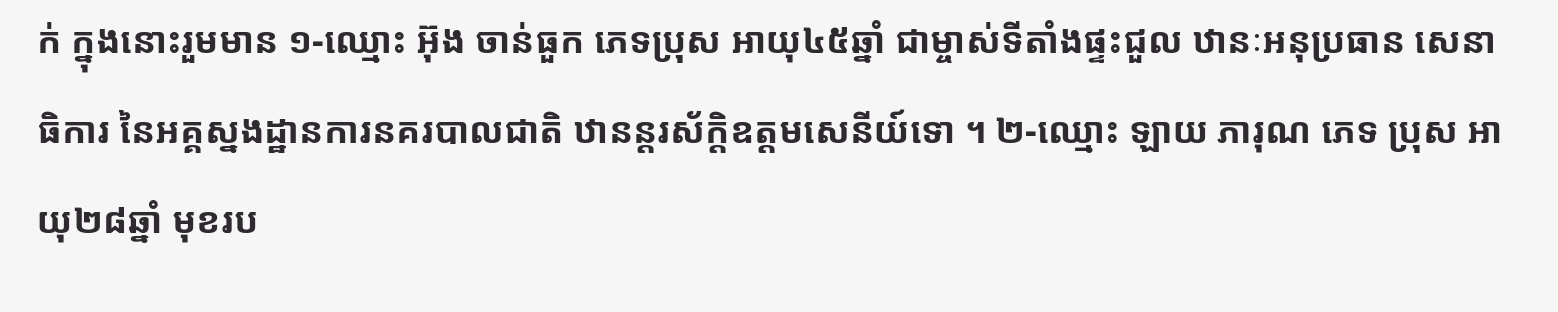ក់ ក្នុងនោះរួមមាន ១-ឈ្មោះ អ៊ុង ចាន់ធួក ភេទប្រុស អាយុ៤៥ឆ្នាំ ជាម្ចាស់ទីតាំងផ្ទះជួល ឋានៈអនុប្រធាន សេនាធិការ នៃអគ្គស្នងដ្ឋានការនគរបាលជាតិ ឋានន្តរស័ក្តិឧត្តមសេនីយ៍ទោ ។ ២-ឈ្មោះ ឡាយ ភារុណ ភេទ ប្រុស អាយុ២៨ឆ្នាំ មុខរប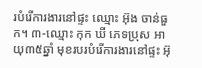របំរើការងារនៅផ្ទះ ឈ្មោះ អ៊ុង ចាន់ធួក។ ៣-ឈ្មោះ កុក ឃី ភេទប្រុស អាយុ៣៥ឆ្នាំ មុខរបរបំរើការងារនៅផ្ទះ អ៊ុ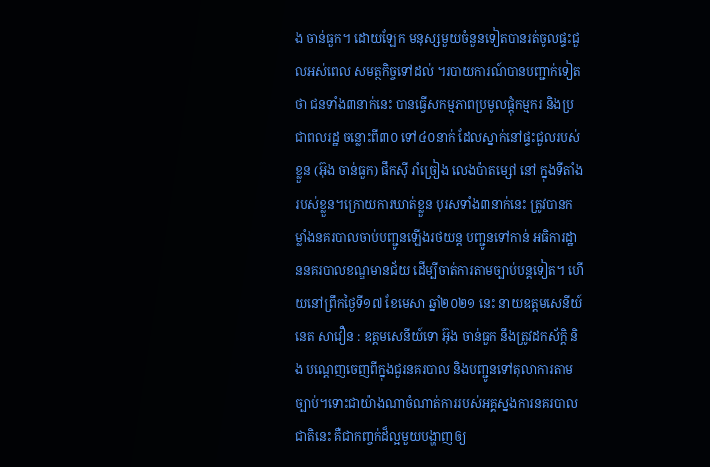ង ចាន់ធួក។ ដោយឡែក មនុស្សមួយចំនួនទៀតបានរត់ចូលផ្ទះជួលអស់ពេល សមត្ថកិច្ចទៅដល់ ។របាយការណ៍បានបញ្ជាក់ទៀតថា ជនទាំង៣នាក់នេះ បានធ្វើសកម្មភាពប្រមូលផ្តុំកម្មករ និងប្រជាពលរដ្ឋ ចន្លោះពី៣០ ទៅ៤០នាក់ ដែលស្នាក់នៅផ្ទះជួលរបស់ខ្លួន (អ៊ុង ចាន់ធួក) ផឹកស៊ី រាំច្រៀង លេងប៉ាតម្សៅ នៅ ក្នុងទីតាំងរបស់ខ្លួន។ក្រោយការឃាត់ខ្លួន បុរសទាំង៣នាក់នេះ ត្រូវបានកម្លាំងនគរបាលចាប់បញ្ជូនឡើងរថយន្ត បញ្ជូនទៅកាន់ អធិការដ្ឋាននគរបាលខណ្ឌមានជ័យ ដើម្បីចាត់ការតាមច្បាប់បន្តទៀត។ ហើយនៅព្រឹកថ្ងៃទី១៧ ខែមេសា ឆ្នាំ២០២១ នេះ នាយឧត្តមសេនីយ៍ នេត សាវឿន : ឧត្តមសេនីយ៍ទោ អ៊ុង ចាន់ធួក នឹងត្រូវដកស័ក្តិ និង បណ្តេញចេញពីក្នុងជួរនគរបាល និងបញ្ជូនទៅតុលាការតាមច្បាប់។ទោះជាយ៉ាងណាចំណាត់ការរបស់អគ្គស្នងការនគរបាលជាតិនេះ គឺជាកញ្ចក់ដ៏ល្អមួយបង្ហាញឲ្យ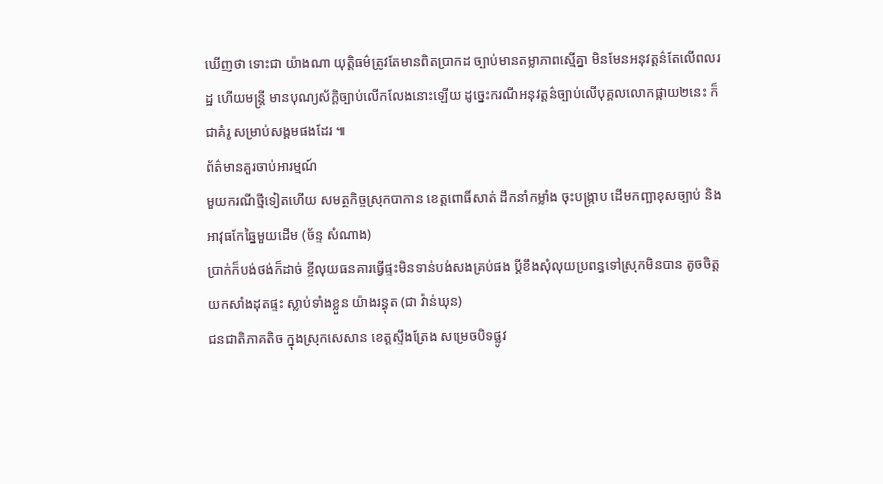ឃើញថា ទោះជា យ៉ាងណា យុត្តិធម៌ត្រូវតែមានពិតប្រាកដ ច្បាប់មានតម្លាភាពស្មើគ្នា មិនមែនអនុវត្តន៌តែលើពលរដ្ឋ ហើយមន្ត្រី មានបុណ្យស័ក្តិច្បាប់លើកលែងនោះឡើយ ដូច្នេះករណីអនុវត្តន៌ច្បាប់លើបុគ្គលលោកផ្កាយ២នេះ ក៏ជាគំរូ សម្រាប់សង្គមផងដែរ ៕
ព័ត៌មានគួរចាប់អារម្មណ៍
មួយករណីថ្មីទៀតហើយ សមត្ថកិច្ចស្រុកបាកាន ខេត្តពោធិ៍សាត់ ដឹកនាំកម្លាំង ចុះបង្ក្រាប ដើមកញ្ឆាខុសច្បាប់ និង អាវុធកែឆ្នៃមួយដើម (ច័ន្ទ សំណាង)
ប្រាក់ក៏បង់ថង់ក៏ដាច់ ខ្ចីលុយធនគារធ្វើផ្ទះមិនទាន់បង់សងគ្រប់ផង ប្តីខឹងសុំលុយប្រពន្ធទៅស្រុកមិនបាន តូចចិត្ត យកសាំងដុតផ្ទះ ស្លាប់ទាំងខ្លួន យ៉ាងរន្ធុត (ជា វ៉ាន់ឃុន)
ជនជាតិភាគតិច ក្នុងស្រុកសេសាន ខេត្តស្ទឹងត្រែង សម្រេចបិទផ្លូវ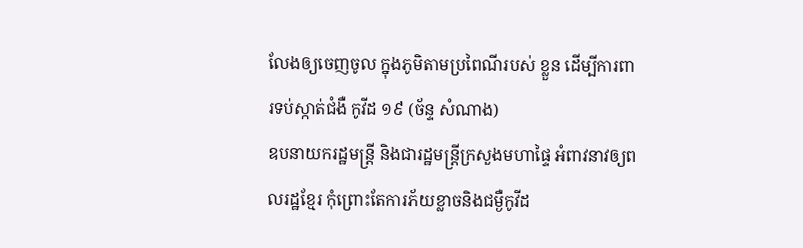លែងឲ្យចេញចូល ក្នុងភូមិតាមប្រពៃណីរបស់ ខ្លួន ដើម្បីការពារទប់ស្កាត់ជំងឺ កូវីដ ១៩ (ច័ន្ទ សំណាង)
ឧបនាយករដ្ឋមន្ត្រី និងជារដ្ឋមន្ត្រីក្រសួងមហាផ្ទៃ អំពាវនាវឲ្យពលរដ្ឋខ្មែរ កុំព្រោះតែការភ័យខ្លាចនិងជម្ងឺកូវីដ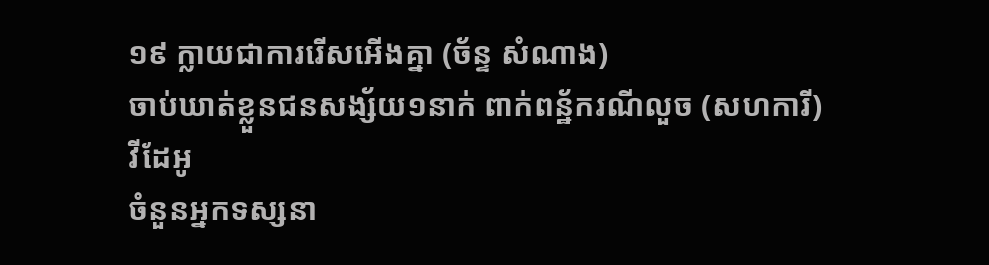១៩ ក្លាយជាការរើសអើងគ្នា (ច័ន្ទ សំណាង)
ចាប់ឃាត់ខ្លួនជនសង្ស័យ១នាក់ ពាក់ពន្ឋ័ករណីលួច (សហការី)
វីដែអូ
ចំនួនអ្នកទស្សនា